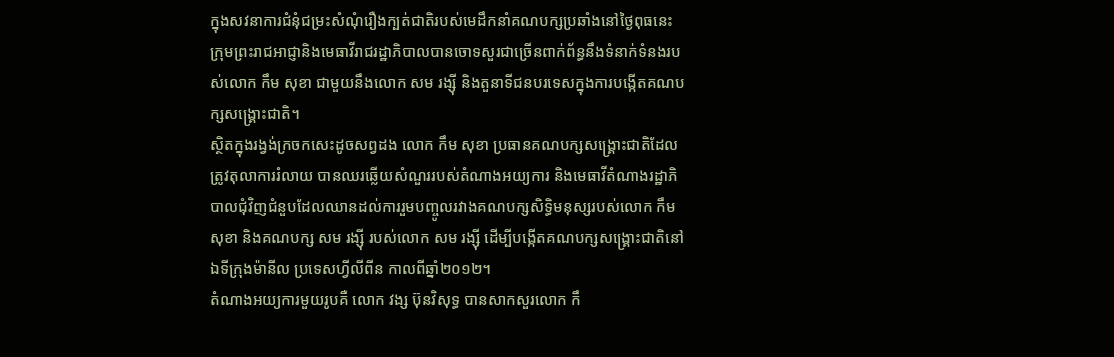ក្នុងសវនាការជំនុំជម្រះសំណុំរឿងក្បត់ជាតិរបស់មេដឹកនាំគណបក្សប្រឆាំងនៅថ្ងៃពុធនេះ ក្រុមព្រះរាជអាជ្ញានិងមេធាវីរាជរដ្ឋាភិបាលបានចោទសួរជាច្រើនពាក់ព័ន្ធនឹងទំនាក់ទំនងរបស់លោក កឹម សុខា ជាមួយនឹងលោក សម រង្ស៊ី និងតួនាទីជនបរទេសក្នុងការបង្កើតគណបក្សសង្គ្រោះជាតិ។
ស្ថិតក្នុងរង្វង់ក្រចកសេះដូចសព្វដង លោក កឹម សុខា ប្រធានគណបក្សសង្គ្រោះជាតិដែលត្រូវតុលាការរំលាយ បានឈរឆ្លើយសំណួររបស់តំណាងអយ្យការ និងមេធាវីតំណាងរដ្ឋាភិបាលជុំវិញជំនួបដែលឈានដល់ការរួមបញ្ចូលរវាងគណបក្សសិទ្ធិមនុស្សរបស់លោក កឹម សុខា និងគណបក្ស សម រង្ស៊ី របស់លោក សម រង្ស៊ី ដើម្បីបង្កើតគណបក្សសង្គ្រោះជាតិនៅឯទីក្រុងម៉ានីល ប្រទេសហ្វីលីពីន កាលពីឆ្នាំ២០១២។
តំណាងអយ្យការមួយរូបគឺ លោក វង្ស ប៊ុនវិសុទ្ធ បានសាកសួរលោក កឹ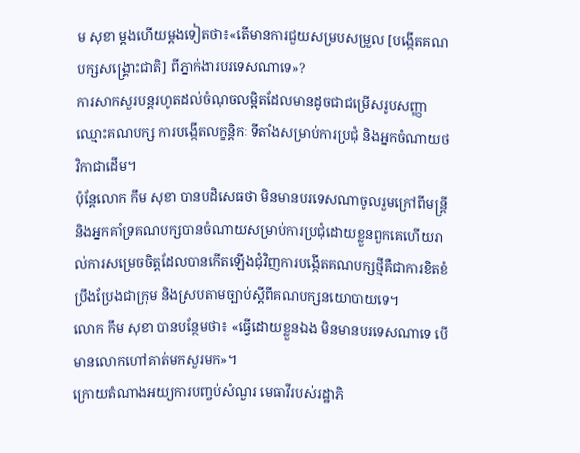ម សុខា ម្តងហើយម្តងទៀតថា៖«តើមានការជួយសម្របសម្រួល [បង្កើតគណបក្សសង្គ្រោះជាតិ] ពីភ្នាក់ងារបរទេសណាទេ»?
ការសាកសួរបន្តរហូតដល់ចំណុចលម្អិតដែលមានដូចជាជម្រើសរូបសញ្ញា ឈ្មោះគណបក្ស ការបង្កើតលក្ខន្តិកៈ ទីតាំងសម្រាប់ការប្រជុំ និងអ្នកចំណាយថវិកាជាដើម។
ប៉ុន្តែលោក កឹម សុខា បានបដិសេធថា មិនមានបរទេសណាចូលរួមក្រៅពីមន្ត្រីនិងអ្នកគាំទ្រគណបក្សបានចំណាយសម្រាប់ការប្រជុំដោយខ្លួនពួកគេហើយរាល់ការសម្រេចចិត្តដែលបានកើតឡើងជុំវិញការបង្កើតគណបក្សថ្មីគឺជាការខិតខំប្រឹងប្រែងជាក្រុម និងស្របតាមច្បាប់ស្តីពីគណបក្សនយោបាយទេ។
លោក កឹម សុខា បានបន្ថែមថា៖ «ធ្វើដោយខ្លួនឯង មិនមានបរទេសណាទេ បើមានលោកហៅគាត់មកសួរមក»។
ក្រោយតំណាងអយ្យការបញ្ចប់សំណួរ មេធាវីរបស់រដ្ឋាភិ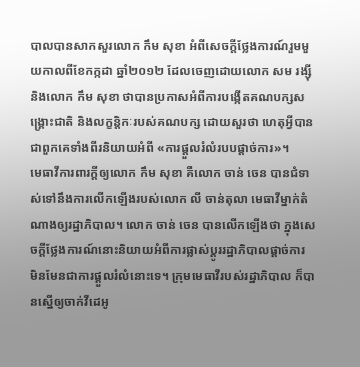បាលបានសាកសួរលោក កឹម សុខា អំពីសេចក្តីថ្លែងការណ៍រួមមួយកាលពីខែកក្កដា ឆ្នាំ២០១២ ដែលចេញដោយលោក សម រង្ស៊ី និងលោក កឹម សុខា ថាបានប្រកាសអំពីការបង្កើតគណបក្សសង្គ្រោះជាតិ និងលក្ខន្តិកៈរបស់គណបក្ស ដោយសួរថា ហេតុអ្វីបានជាពួកគេទាំងពីរនិយាយអំពី «ការផ្តួលរំលំរបបផ្តាច់ការ»។
មេធាវីការពារក្តីឲ្យលោក កឹម សុខា គឺលោក ចាន់ ចេន បានជំទាស់ទៅនឹងការលើកឡើងរបស់លោក លី ចាន់តុលា មេធាវីម្នាក់តំណាងឲ្យរដ្ឋាភិបាល។ លោក ចាន់ ចេន បានលើកឡើងថា ក្នុងសេចក្តីថ្លែងការណ៍នោះនិយាយអំពីការផ្លាស់ប្តូររដ្ឋាភិបាលផ្តាច់ការ មិនមែនជាការផ្តួលរំលំនោះទេ។ ក្រុមមេធាវីរបស់រដ្ឋាភិបាល ក៏បានស្នើឲ្យចាក់វីដេអូ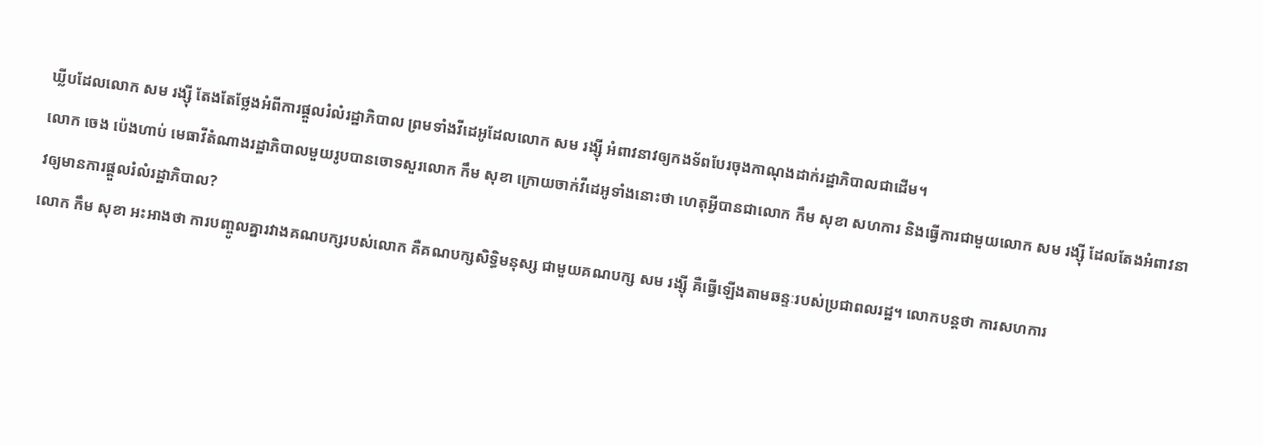ឃ្លីបដែលលោក សម រង្ស៊ី តែងតែថ្លែងអំពីការផ្តួលរំលំរដ្ឋាភិបាល ព្រមទាំងវីដេអូដែលលោក សម រង្ស៊ី អំពាវនាវឲ្យកងទ័ពបែរចុងកាណុងដាក់រដ្ឋាភិបាលជាដើម។
លោក ចេង ប៉េងហាប់ មេធាវីតំណាងរដ្ឋាភិបាលមួយរូបបានចោទសួរលោក កឹម សុខា ក្រោយចាក់វីដេអូទាំងនោះថា ហេតុអ្វីបានជាលោក កឹម សុខា សហការ និងធ្វើការជាមួយលោក សម រង្ស៊ី ដែលតែងអំពាវនាវឲ្យមានការផ្តួលរំលំរដ្ឋាភិបាល?
លោក កឹម សុខា អះអាងថា ការបញ្ចូលគ្នារវាងគណបក្សរបស់លោក គឺគណបក្សសិទ្ធិមនុស្ស ជាមួយគណបក្ស សម រង្ស៊ី គឺធ្វើឡើងតាមឆន្ទៈរបស់ប្រជាពលរដ្ឋ។ លោកបន្តថា ការសហការ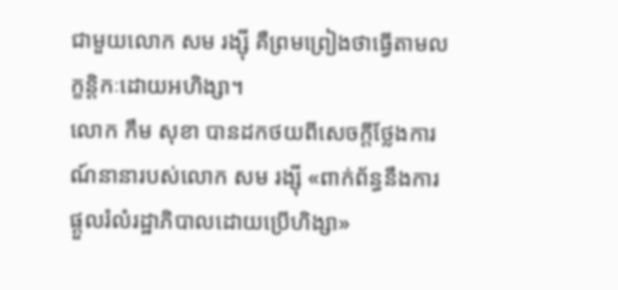ជាមួយលោក សម រង្ស៊ី គឺព្រមព្រៀងថាធ្វើតាមលក្ខន្តិកៈដោយអហិង្សា។
លោក កឹម សុខា បានដកថយពីសេចក្តីថ្លែងការណ៍នានារបស់លោក សម រង្ស៊ី «ពាក់ព័ន្ធនឹងការផ្តួលរំលំរដ្ឋាភិបាលដោយប្រើហិង្សា»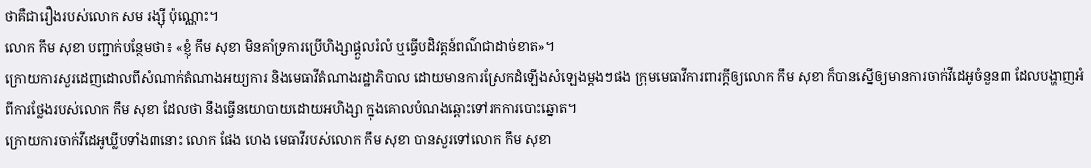ថាគឺជារឿងរបស់លោក សម រង្ស៊ី ប៉ុណ្ណោះ។
លោក កឹម សុខា បញ្ជាក់បន្ថែមថា៖ «ខ្ញុំ កឹម សុខា មិនគាំទ្រការប្រើហិង្សាផ្តួលរំលំ ឬធ្វើបដិវត្តន៍ពណ៌ជាដាច់ខាត»។
ក្រោយការសួរដេញដោលពីសំណាក់តំណាងអយ្យការ និងមេធាវីតំណាងរដ្ឋាភិបាល ដោយមានការស្រែកដំឡើងសំឡេងម្តងៗផង ក្រុមមេធាវីការពារក្តីឲ្យលោក កឹម សុខា ក៏បានស្នើឲ្យមានការចាក់វីដេអូចំនួន៣ ដែលបង្ហាញអំពីការថ្លែងរបស់លោក កឹម សុខា ដែលថា នឹងធ្វើនយោបាយដោយអហិង្សា ក្នុងគោលបំណងឆ្ពោះទៅរកការបោះឆ្នោត។
ក្រោយការចាក់វីដេអូឃ្លីបទាំង៣នោះ លោក ផែង ហេង មេធាវីរបស់លោក កឹម សុខា បានសួរទៅលោក កឹម សុខា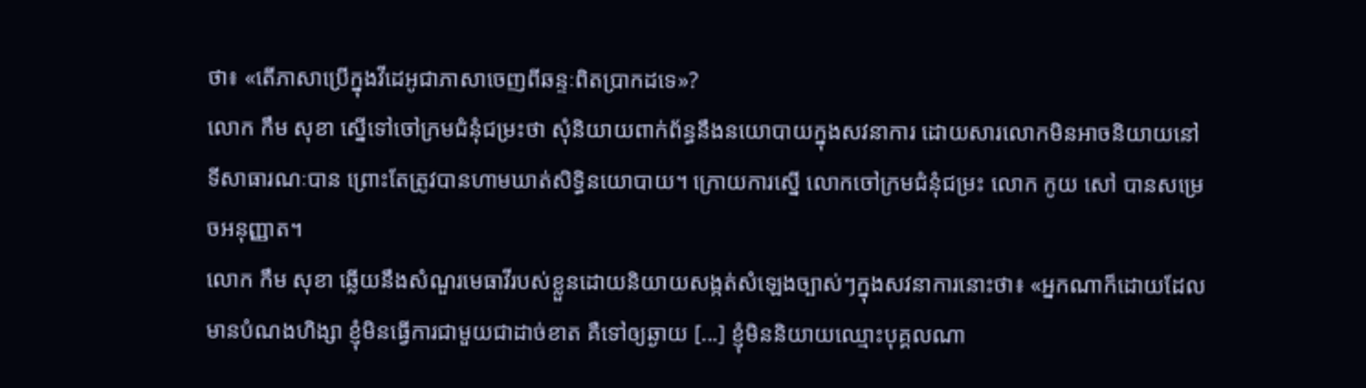ថា៖ «តើភាសាប្រើក្នុងវីដេអូជាភាសាចេញពីឆន្ទៈពិតប្រាកដទេ»?
លោក កឹម សុខា ស្នើទៅចៅក្រមជំនុំជម្រះថា សុំនិយាយពាក់ព័ន្ធនឹងនយោបាយក្នុងសវនាការ ដោយសារលោកមិនអាចនិយាយនៅទីសាធារណៈបាន ព្រោះតែត្រូវបានហាមឃាត់សិទ្ធិនយោបាយ។ ក្រោយការស្នើ លោកចៅក្រមជំនុំជម្រះ លោក កូយ សៅ បានសម្រេចអនុញ្ញាត។
លោក កឹម សុខា ឆ្លើយនឹងសំណួរមេធាវីរបស់ខ្លួនដោយនិយាយសង្កត់សំឡេងច្បាស់ៗក្នុងសវនាការនោះថា៖ «អ្នកណាក៏ដោយដែលមានបំណងហិង្សា ខ្ញុំមិនធ្វើការជាមួយជាដាច់ខាត គឺទៅឲ្យឆ្ងាយ [...] ខ្ញុំមិននិយាយឈ្មោះបុគ្គលណា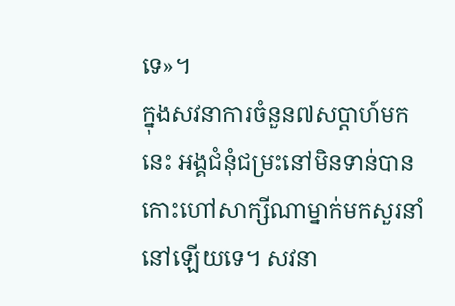ទេ»។
ក្នុងសវនាការចំនួន៧សប្តាហ៍មកនេះ អង្គជំនុំជម្រះនៅមិនទាន់បានកោះហៅសាក្សីណាម្នាក់មកសួរនាំនៅឡើយទេ។ សវនា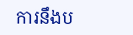ការនឹងប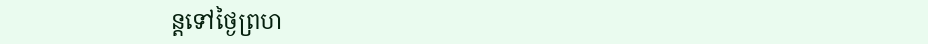ន្តទៅថ្ងៃព្រហ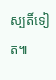ស្បតិ៍ទៀត៕